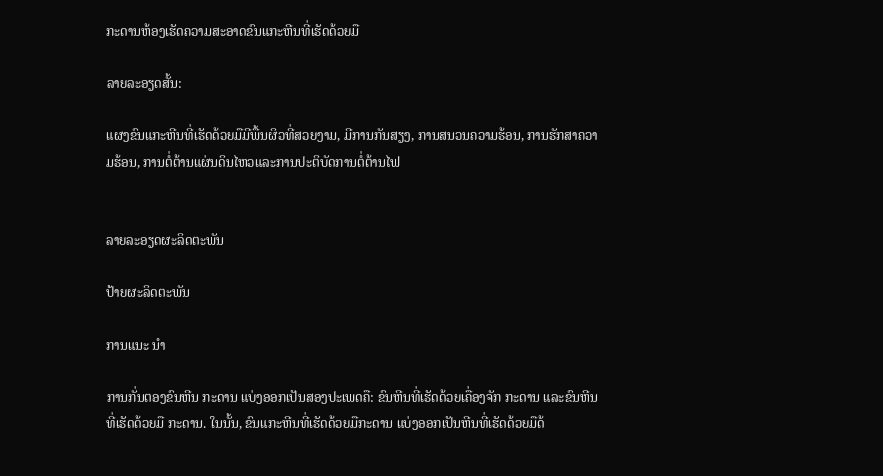ກະດານຫ້ອງເຮັດຄວາມສະອາດຂົນແກະຫີນທີ່ເຮັດດ້ວຍມື

ລາຍລະອຽດສັ້ນ:

ແຜງຂົນແກະຫີນທີ່ເຮັດດ້ວຍມືມີພື້ນຜິວທີ່ສວຍງາມ, ມີການກັນສຽງ, ການສນວນຄວາມຮ້ອນ, ການຮັກສາຄວາມຮ້ອນ, ການຕໍ່ຕ້ານແຜ່ນດິນໄຫວແລະການປະຕິບັດການຕໍ່ຕ້ານໄຟ


ລາຍລະອຽດຜະລິດຕະພັນ

ປ້າຍຜະລິດຕະພັນ

ການແນະ ນຳ

ການກັ່ນຕອງຂົນຫີນ ກະດານ ແບ່ງອອກເປັນສອງປະເພດຄື: ຂົນຫີນທີ່ເຮັດດ້ວຍເຄື່ອງຈັກ ກະດານ ແລະຂົນຫີນທີ່ເຮັດດ້ວຍມື ກະດານ. ໃນນັ້ນ, ຂົນແກະຫີນທີ່ເຮັດດ້ວຍມືກະດານ ແບ່ງອອກເປັນຫີນທີ່ເຮັດດ້ວຍມືດ້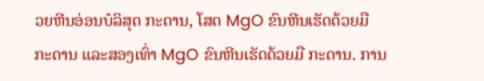ວຍຫີນອ່ອນບໍລິສຸດ ກະດານ, ໂສດ MgO ຂົນຫີນເຮັດດ້ວຍມື ກະດານ ແລະສອງເທົ່າ MgO ຂົນຫີນເຮັດດ້ວຍມື ກະດານ. ການ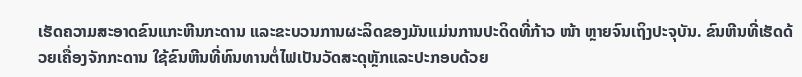ເຮັດຄວາມສະອາດຂົນແກະຫີນກະດານ ແລະຂະບວນການຜະລິດຂອງມັນແມ່ນການປະດິດທີ່ກ້າວ ໜ້າ ຫຼາຍຈົນເຖິງປະຈຸບັນ. ຂົນຫີນທີ່ເຮັດດ້ວຍເຄື່ອງຈັກກະດານ ໃຊ້ຂົນຫີນທີ່ທົນທານຕໍ່ໄຟເປັນວັດສະດຸຫຼັກແລະປະກອບດ້ວຍ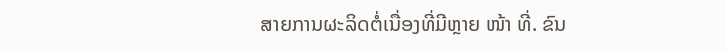ສາຍການຜະລິດຕໍ່ເນື່ອງທີ່ມີຫຼາຍ ໜ້າ ທີ່. ຂົນ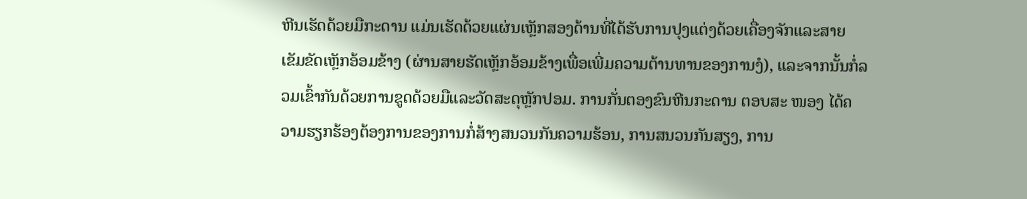ຫີນເຮັດດ້ວຍມືກະດານ ແມ່ນເຮັດດ້ວຍແຜ່ນເຫຼັກສອງດ້ານທີ່ໄດ້ຮັບການປຸງແຕ່ງດ້ວຍເຄື່ອງຈັກແລະສາຍເຂັມຂັດເຫຼັກອ້ອມຂ້າງ (ຜ່ານສາຍຮັດເຫຼັກອ້ອມຂ້າງເພື່ອເພີ່ມຄວາມຕ້ານທານຂອງການງໍ), ແລະຈາກນັ້ນກໍ່ລວມເຂົ້າກັນດ້ວຍການຂູດດ້ວຍມືແລະວັດສະດຸຫຼັກປອມ. ການກັ່ນຕອງຂົນຫີນກະດານ ຕອບສະ ໜອງ ໄດ້ຄວາມຮຽກຮ້ອງຕ້ອງການຂອງການກໍ່ສ້າງສນວນກັນຄວາມຮ້ອນ, ການສນວນກັນສຽງ, ການ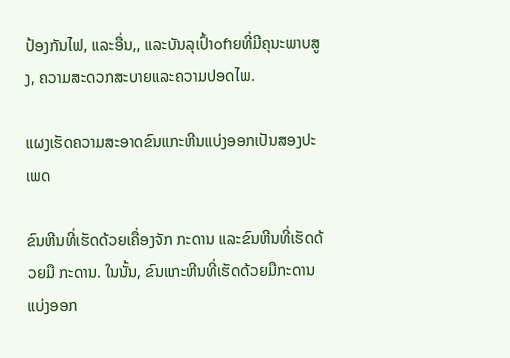ປ້ອງກັນໄຟ, ແລະອື່ນ,, ແລະບັນລຸເປົ້າofາຍທີ່ມີຄຸນະພາບສູງ, ຄວາມສະດວກສະບາຍແລະຄວາມປອດໄພ.

ແຜງເຮັດຄວາມສະອາດຂົນແກະຫີນແບ່ງອອກເປັນສອງປະເພດ

ຂົນຫີນທີ່ເຮັດດ້ວຍເຄື່ອງຈັກ ກະດານ ແລະຂົນຫີນທີ່ເຮັດດ້ວຍມື ກະດານ. ໃນນັ້ນ, ຂົນແກະຫີນທີ່ເຮັດດ້ວຍມືກະດານ ແບ່ງອອກ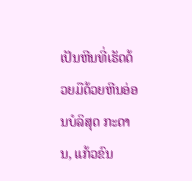ເປັນຫີນທີ່ເຮັດດ້ວຍມືດ້ວຍຫີນອ່ອນບໍລິສຸດ ກະດານ, ແກ້ວຂົນ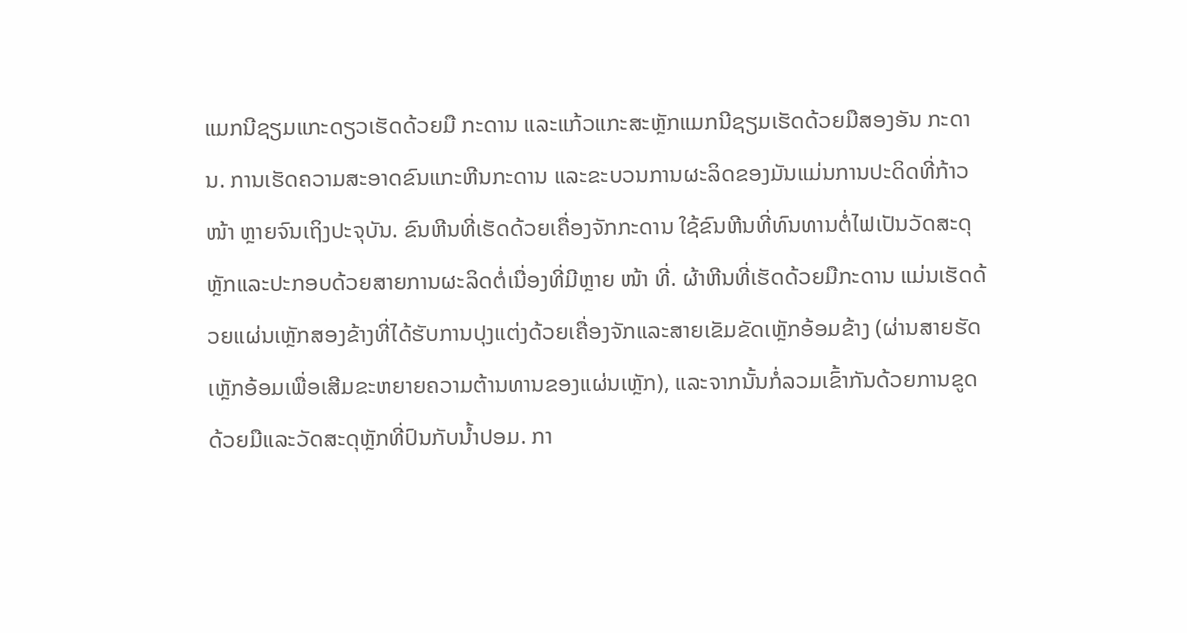ແມກນີຊຽມແກະດຽວເຮັດດ້ວຍມື ກະດານ ແລະແກ້ວແກະສະຫຼັກແມກນີຊຽມເຮັດດ້ວຍມືສອງອັນ ກະດານ. ການເຮັດຄວາມສະອາດຂົນແກະຫີນກະດານ ແລະຂະບວນການຜະລິດຂອງມັນແມ່ນການປະດິດທີ່ກ້າວ ໜ້າ ຫຼາຍຈົນເຖິງປະຈຸບັນ. ຂົນຫີນທີ່ເຮັດດ້ວຍເຄື່ອງຈັກກະດານ ໃຊ້ຂົນຫີນທີ່ທົນທານຕໍ່ໄຟເປັນວັດສະດຸຫຼັກແລະປະກອບດ້ວຍສາຍການຜະລິດຕໍ່ເນື່ອງທີ່ມີຫຼາຍ ໜ້າ ທີ່. ຜ້າຫີນທີ່ເຮັດດ້ວຍມືກະດານ ແມ່ນເຮັດດ້ວຍແຜ່ນເຫຼັກສອງຂ້າງທີ່ໄດ້ຮັບການປຸງແຕ່ງດ້ວຍເຄື່ອງຈັກແລະສາຍເຂັມຂັດເຫຼັກອ້ອມຂ້າງ (ຜ່ານສາຍຮັດເຫຼັກອ້ອມເພື່ອເສີມຂະຫຍາຍຄວາມຕ້ານທານຂອງແຜ່ນເຫຼັກ), ແລະຈາກນັ້ນກໍ່ລວມເຂົ້າກັນດ້ວຍການຂູດດ້ວຍມືແລະວັດສະດຸຫຼັກທີ່ປົນກັບນໍ້າປອມ. ກາ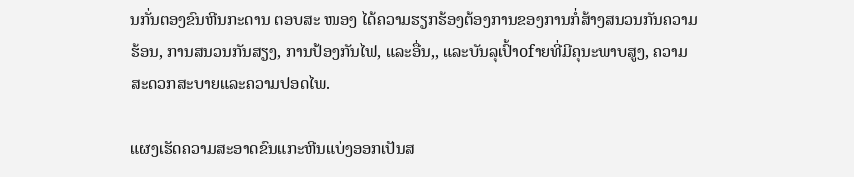ນກັ່ນຕອງຂົນຫີນກະດານ ຕອບສະ ໜອງ ໄດ້ຄວາມຮຽກຮ້ອງຕ້ອງການຂອງການກໍ່ສ້າງສນວນກັນຄວາມຮ້ອນ, ການສນວນກັນສຽງ, ການປ້ອງກັນໄຟ, ແລະອື່ນ,, ແລະບັນລຸເປົ້າofາຍທີ່ມີຄຸນະພາບສູງ, ຄວາມສະດວກສະບາຍແລະຄວາມປອດໄພ.

ແຜງເຮັດຄວາມສະອາດຂົນແກະຫີນແບ່ງອອກເປັນສ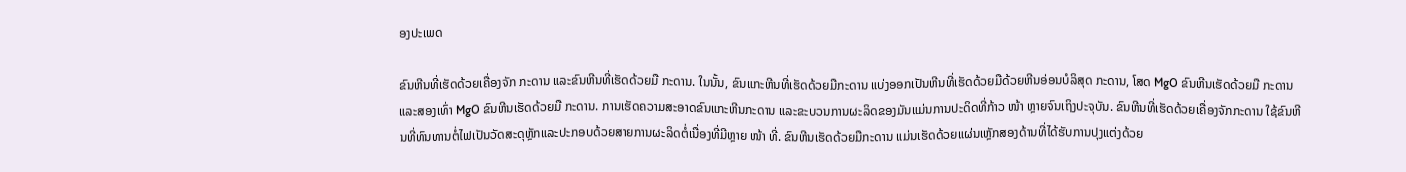ອງປະເພດ

ຂົນຫີນທີ່ເຮັດດ້ວຍເຄື່ອງຈັກ ກະດານ ແລະຂົນຫີນທີ່ເຮັດດ້ວຍມື ກະດານ. ໃນນັ້ນ, ຂົນແກະຫີນທີ່ເຮັດດ້ວຍມືກະດານ ແບ່ງອອກເປັນຫີນທີ່ເຮັດດ້ວຍມືດ້ວຍຫີນອ່ອນບໍລິສຸດ ກະດານ, ໂສດ MgO ຂົນຫີນເຮັດດ້ວຍມື ກະດານ ແລະສອງເທົ່າ MgO ຂົນຫີນເຮັດດ້ວຍມື ກະດານ. ການເຮັດຄວາມສະອາດຂົນແກະຫີນກະດານ ແລະຂະບວນການຜະລິດຂອງມັນແມ່ນການປະດິດທີ່ກ້າວ ໜ້າ ຫຼາຍຈົນເຖິງປະຈຸບັນ. ຂົນຫີນທີ່ເຮັດດ້ວຍເຄື່ອງຈັກກະດານ ໃຊ້ຂົນຫີນທີ່ທົນທານຕໍ່ໄຟເປັນວັດສະດຸຫຼັກແລະປະກອບດ້ວຍສາຍການຜະລິດຕໍ່ເນື່ອງທີ່ມີຫຼາຍ ໜ້າ ທີ່. ຂົນຫີນເຮັດດ້ວຍມືກະດານ ແມ່ນເຮັດດ້ວຍແຜ່ນເຫຼັກສອງດ້ານທີ່ໄດ້ຮັບການປຸງແຕ່ງດ້ວຍ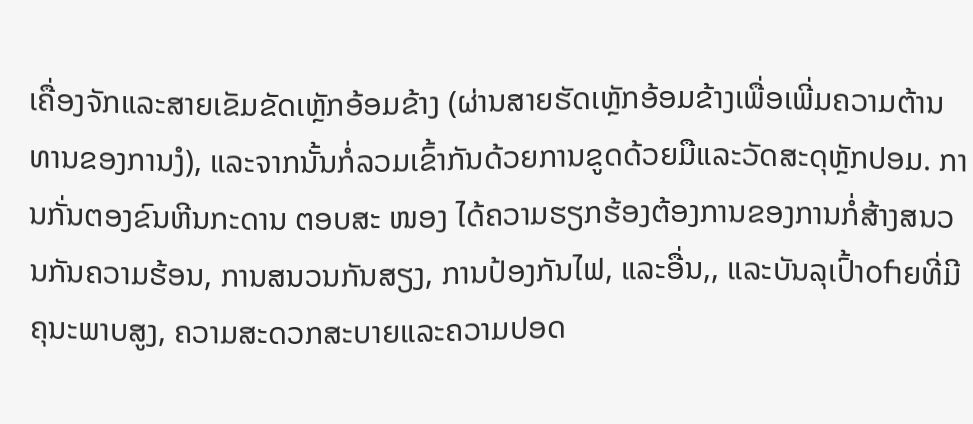ເຄື່ອງຈັກແລະສາຍເຂັມຂັດເຫຼັກອ້ອມຂ້າງ (ຜ່ານສາຍຮັດເຫຼັກອ້ອມຂ້າງເພື່ອເພີ່ມຄວາມຕ້ານທານຂອງການງໍ), ແລະຈາກນັ້ນກໍ່ລວມເຂົ້າກັນດ້ວຍການຂູດດ້ວຍມືແລະວັດສະດຸຫຼັກປອມ. ການກັ່ນຕອງຂົນຫີນກະດານ ຕອບສະ ໜອງ ໄດ້ຄວາມຮຽກຮ້ອງຕ້ອງການຂອງການກໍ່ສ້າງສນວນກັນຄວາມຮ້ອນ, ການສນວນກັນສຽງ, ການປ້ອງກັນໄຟ, ແລະອື່ນ,, ແລະບັນລຸເປົ້າofາຍທີ່ມີຄຸນະພາບສູງ, ຄວາມສະດວກສະບາຍແລະຄວາມປອດ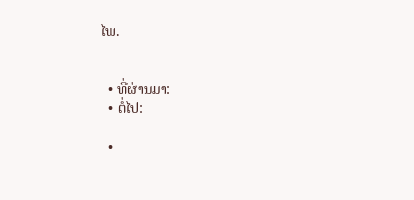ໄພ.


  • ທີ່ຜ່ານມາ:
  • ຕໍ່ໄປ:

  •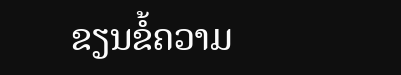ຂຽນຂໍ້ຄວາມ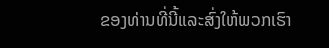ຂອງທ່ານທີ່ນີ້ແລະສົ່ງໃຫ້ພວກເຮົາ